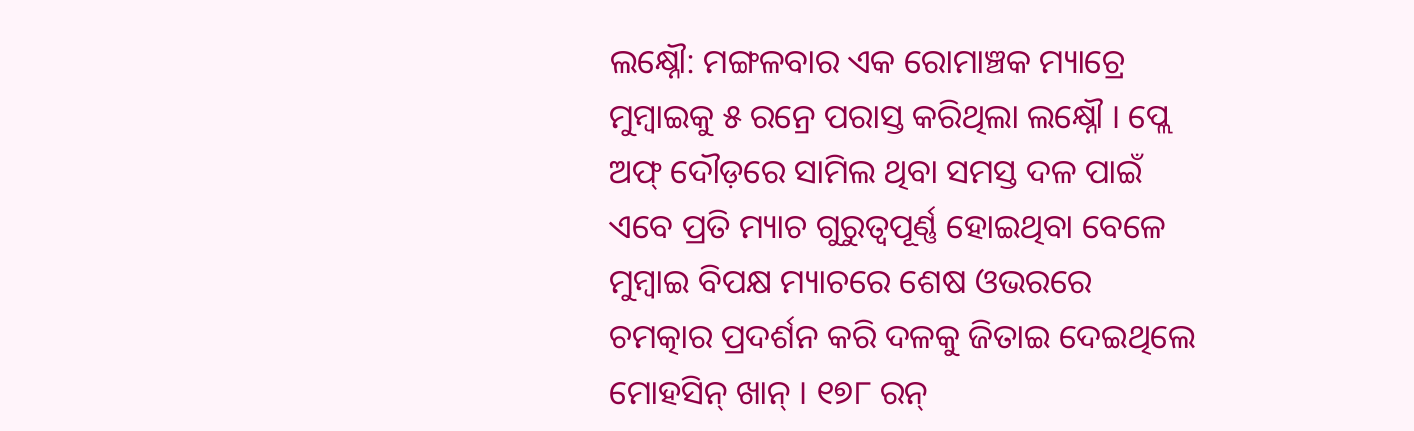ଲକ୍ଷ୍ନୌ: ମଙ୍ଗଳବାର ଏକ ରୋମାଞ୍ଚକ ମ୍ୟାଚ୍ରେ ମୁମ୍ବାଇକୁ ୫ ରନ୍ରେ ପରାସ୍ତ କରିଥିଲା ଲକ୍ଷ୍ନୌ । ପ୍ଲେ ଅଫ୍ ଦୌଡ଼ରେ ସାମିଲ ଥିବା ସମସ୍ତ ଦଳ ପାଇଁ ଏବେ ପ୍ରତି ମ୍ୟାଚ ଗୁରୁତ୍ବପୂର୍ଣ୍ଣ ହୋଇଥିବା ବେଳେ ମୁମ୍ବାଇ ବିପକ୍ଷ ମ୍ୟାଚରେ ଶେଷ ଓଭରରେ ଚମତ୍କାର ପ୍ରଦର୍ଶନ କରି ଦଳକୁ ଜିତାଇ ଦେଇଥିଲେ ମୋହସିନ୍ ଖାନ୍ । ୧୭୮ ରନ୍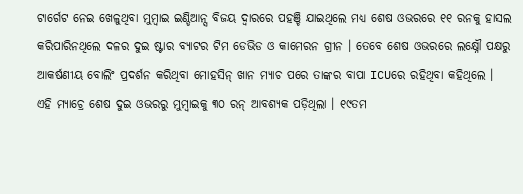ଟାର୍ଗେଟ ନେଇ ଖେଳୁଥିବା ମୁମ୍ବାଇ ଇଣ୍ଡିଆନ୍ସ ବିଜୟ ଦ୍ବାରରେ ପହଞ୍ଚି ଯାଇଥିଲେ ମଧ୍ୟ ଶେଷ ଓଭରରେ ୧୧ ରନକୁ ହାସଲ କରିପାରିନଥିଲେ ଦଳର ଦୁଇ ଷ୍ଟାର ବ୍ୟାଟର ଟିମ ଡେଭିଡ ଓ କାମେରନ ଗ୍ରୀନ । ତେବେ ଶେଷ ଓଭରରେ ଲକ୍ଷ୍ନୌ ପକ୍ଷରୁ ଆକର୍ଷଣୀୟ ବୋଲିଂ ପ୍ରଦର୍ଶନ କରିଥିବା ମୋହସିନ୍ ଖାନ ମ୍ୟାଚ ପରେ ତାଙ୍କର ବାପା ICUରେ ରହିଥିବା କହିଥିଲେ ।
ଏହି ମ୍ୟାଚ୍ରେ ଶେଷ ଦୁଇ ଓଭରରୁ ମୁମ୍ବାଇକୁ ୩୦ ରନ୍ ଆବଶ୍ୟକ ପଡ଼ିଥିଲା । ୧୯ତମ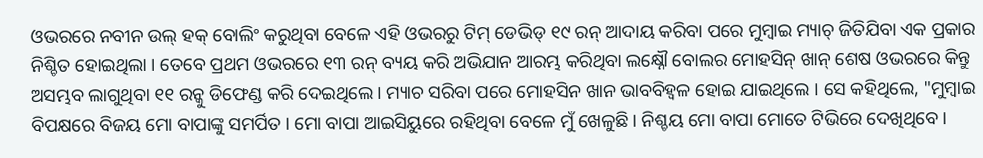ଓଭରରେ ନବୀନ ଉଲ୍ ହକ୍ ବୋଲିଂ କରୁଥିବା ବେଳେ ଏହି ଓଭରରୁ ଟିମ୍ ଡେଭିଡ୍ ୧୯ ରନ୍ ଆଦାୟ କରିବା ପରେ ମୁମ୍ବାଇ ମ୍ୟାଚ୍ ଜିତିଯିବା ଏକ ପ୍ରକାର ନିଶ୍ଚିତ ହୋଇଥିଲା । ତେବେ ପ୍ରଥମ ଓଭରରେ ୧୩ ରନ୍ ବ୍ୟୟ କରି ଅଭିଯାନ ଆରମ୍ଭ କରିଥିବା ଲକ୍ଷ୍ନୌ ବୋଲର ମୋହସିନ୍ ଖାନ୍ ଶେଷ ଓଭରରେ କିନ୍ତୁ ଅସମ୍ଭବ ଲାଗୁଥିବା ୧୧ ରନ୍କୁ ଡିଫେଣ୍ଡ କରି ଦେଇଥିଲେ । ମ୍ୟାଚ ସରିବା ପରେ ମୋହସିନ ଖାନ ଭାବବିହ୍ଵଳ ହୋଇ ଯାଇଥିଲେ । ସେ କହିଥିଲେ, "ମୁମ୍ବାଇ ବିପକ୍ଷରେ ବିଜୟ ମୋ ବାପାଙ୍କୁ ସମର୍ପିତ । ମୋ ବାପା ଆଇସିୟୁରେ ରହିଥିବା ବେଳେ ମୁଁ ଖେଳୁଛି । ନିଶ୍ଚୟ ମୋ ବାପା ମୋତେ ଟିଭିରେ ଦେଖିଥିବେ ।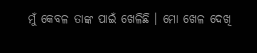ମୁଁ କେବଳ ତାଙ୍କ ପାଇଁ ଖେଳିଛି । ମୋ ଖେଳ ଦେଖି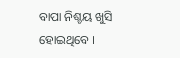ବାପା ନିଶ୍ଚୟ ଖୁସି ହୋଇଥିବେ ।